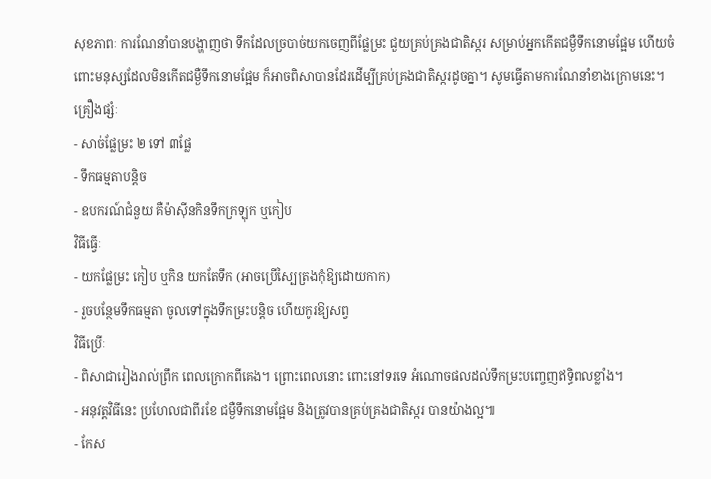សុខភាពៈ ការណែនាំបានបង្ហាញថា ទឹកដែលច្របាច់យកចេញពីផ្លែម្រះ ជួយគ្រប់គ្រងជាតិស្ករ សម្រាប់អ្នកកើតជម្ងឺទឹកនោមផ្អែម ហើយចំពោះមនុស្សដែលមិនកើតជម្ងឺទឹកនោមផ្អែម ក៏អាចពិសាបានដែរដើម្បីគ្រប់គ្រងជាតិស្ករដូចគ្នា។ សូមធ្វើតាមការណែនាំខាងក្រោមនេះ។
គ្រឿងផ្សំៈ
- សាច់ផ្លែម្រះ ២ ទៅ ៣ផ្លែ
- ទឹកធម្មតាបន្តិច
- ឧបករណ៍ជំនួយ គឺម៉ាស៊ីនកិនទឹកក្រឡុក ឬកៀប
វិធីធ្វើៈ
- យកផ្លែម្រះ កៀប ឬកិន យកតែទឹក (អាចប្រើស្បៃត្រងកុំឱ្យដោយកាក)
- រួចបន្ថែមទឹកធម្មតា ចូលទៅក្នុងទឹកម្រះបន្តិច ហើយកូរឱ្យសព្វ
វិធីប្រើៈ
- ពិសាជារៀងរាល់ព្រឹក ពេលក្រោកពីគេង។ ព្រោះពេលនោះ ពោះនៅទរទេ អំណោចផលដល់ទឹកម្រះបញ្ចេញឥទ្ធិពលខ្លាំង។
- អនុវត្តវិធីនេះ ប្រហែលជាពីរខែ ជម្ងឺទឹកនោមផ្អែម និងត្រូវបានគ្រប់គ្រងជាតិស្ករ បានយ៉ាងល្អ៕
- កែស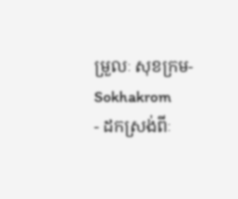ម្រួលៈ សុខក្រម-Sokhakrom
- ដកស្រង់ពីៈ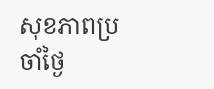សុខភាពប្រចាំថ្ងៃ